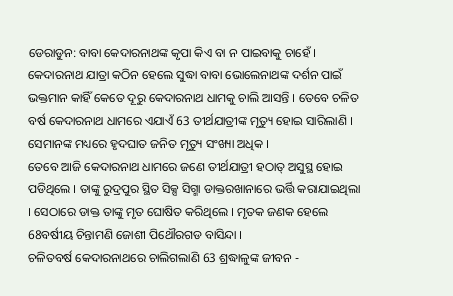ଡେରାଡୁନ: ବାବା କେଦାରନାଥଙ୍କ କୃପା କିଏ ବା ନ ପାଇବାକୁ ଚାହେଁ । କେଦାରନାଥ ଯାତ୍ରା କଠିନ ହେଲେ ସୁଦ୍ଧା ବାବା ଭୋଲେନାଥଙ୍କ ଦର୍ଶନ ପାଇଁ ଭକ୍ତମାନ କାହିଁ କେତେ ଦୂରୁ କେଦାରନାଥ ଧାମକୁ ଚାଲି ଆସନ୍ତି । ତେବେ ଚଳିତ ବର୍ଷ କେଦାରନାଥ ଧାମରେ ଏଯାଏଁ 63 ତୀର୍ଥଯାତ୍ରୀଙ୍କ ମୃତ୍ୟୁ ହୋଇ ସାରିଲାଣି । ସେମାନଙ୍କ ମଧ୍ୟରେ ହୃଦଘାତ ଜନିତ ମୃତ୍ୟୁ ସଂଖ୍ୟା ଅଧିକ ।
ତେବେ ଆଜି କେଦାରନାଥ ଧାମରେ ଜଣେ ତୀର୍ଥଯାତ୍ରୀ ହଠାତ୍ ଅସୁସ୍ଥ ହୋଇ ପଡିଥିଲେ । ତାଙ୍କୁ ରୁଦ୍ରପୁର ସ୍ଥିତ ସିକ୍ସ ସିଗ୍ମା ଡାକ୍ତରଖାନାରେ ଭର୍ତ୍ତି କରାଯାଇଥିଲା । ସେଠାରେ ଡାକ୍ତ ତାଙ୍କୁ ମୃତ ଘୋଷିତ କରିଥିଲେ । ମୃତକ ଜଣକ ହେଲେ 68ବର୍ଷୀୟ ଚିନ୍ତାମଣି ଜୋଶୀ ପିଥୌରଗଡ ବାସିନ୍ଦା ।
ଚଳିତବର୍ଷ କେଦାରନାଥରେ ଚାଲିଗଲାଣି 63 ଶ୍ରଦ୍ଧାଳୁଙ୍କ ଜୀବନ -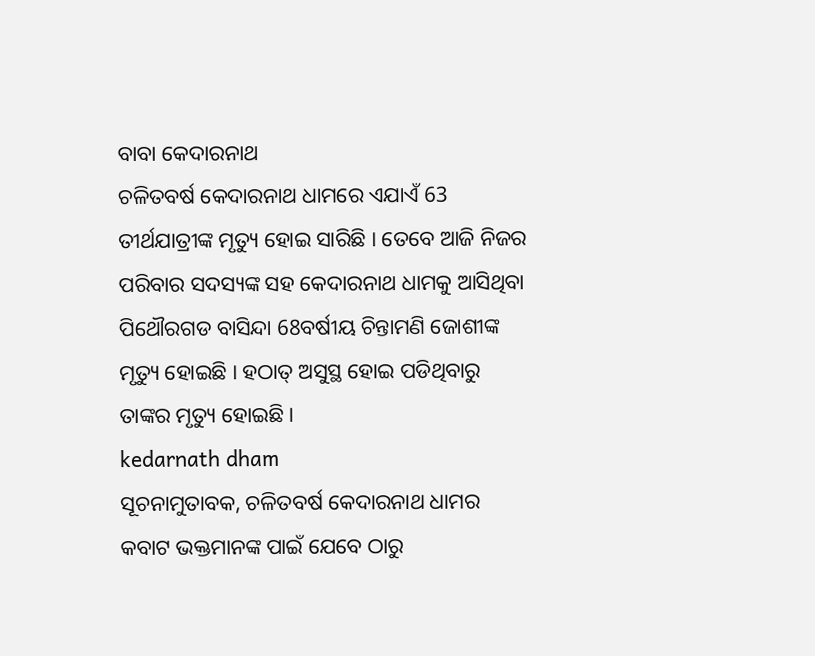ବାବା କେଦାରନାଥ
ଚଳିତବର୍ଷ କେଦାରନାଥ ଧାମରେ ଏଯାଏଁ 63 ତୀର୍ଥଯାତ୍ରୀଙ୍କ ମୃତ୍ୟୁ ହୋଇ ସାରିଛି । ତେବେ ଆଜି ନିଜର ପରିବାର ସଦସ୍ୟଙ୍କ ସହ କେଦାରନାଥ ଧାମକୁ ଆସିଥିବା ପିଥୌରଗଡ ବାସିନ୍ଦା 68ବର୍ଷୀୟ ଚିନ୍ତାମଣି ଜୋଶୀଙ୍କ ମୃତ୍ୟୁ ହୋଇଛି । ହଠାତ୍ ଅସୁସ୍ଥ ହୋଇ ପଡିଥିବାରୁ ତାଙ୍କର ମୃତ୍ୟୁ ହୋଇଛି ।
kedarnath dham
ସୂଚନାମୁତାବକ, ଚଳିତବର୍ଷ କେଦାରନାଥ ଧାମର କବାଟ ଭକ୍ତମାନଙ୍କ ପାଇଁ ଯେବେ ଠାରୁ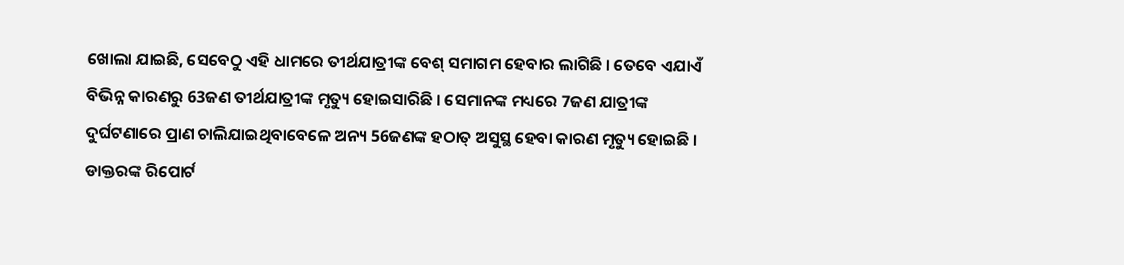ଖୋଲା ଯାଇଛି, ସେବେଠୁ ଏହି ଧାମରେ ତୀର୍ଥଯାତ୍ରୀଙ୍କ ବେଶ୍ ସମାଗମ ହେବାର ଲାଗିଛି । ତେବେ ଏଯାଏଁ ବିଭିନ୍ନ କାରଣରୁ 63ଜଣ ତୀର୍ଥଯାତ୍ରୀଙ୍କ ମୃତ୍ୟୁ ହୋଇସାରିଛି । ସେମାନଙ୍କ ମଧ୍ୟରେ 7ଜଣ ଯାତ୍ରୀଙ୍କ ଦୁର୍ଘଟଣାରେ ପ୍ରାଣ ଚାଲିଯାଇଥିବାବେଳେ ଅନ୍ୟ 56ଜଣଙ୍କ ହଠାତ୍ ଅସୁସ୍ଥ ହେବା କାରଣ ମୃତ୍ୟୁ ହୋଇଛି । ଡାକ୍ତରଙ୍କ ରିପୋର୍ଟ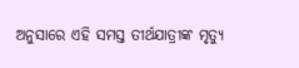ଅନୁସାରେ ଏହି ସମସ୍ତ ତୀର୍ଥଯାତ୍ରୀଙ୍କ ମୃତ୍ୟୁ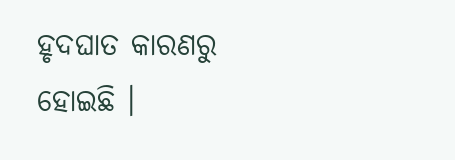ହୃଦଘାତ କାରଣରୁ ହୋଇଛି ।